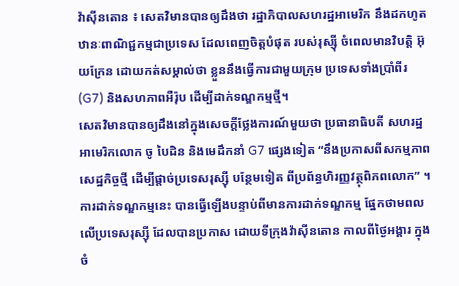វ៉ាស៊ីនតោន ៖ សេតវិមានបានឲ្យដឹងថា រដ្ឋាភិបាលសហរដ្ឋអាមេរិក នឹងដកហូតឋានៈពាណិជ្ជកម្មជាប្រទេស ដែលពេញចិត្តបំផុត របស់រុស្ស៊ី ចំពេលមានវិបត្តិ អ៊ុយក្រែន ដោយកត់សម្គាល់ថា ខ្លួននឹងធ្វើការជាមួយក្រុម ប្រទេសទាំងប្រាំពីរ (G7) និងសហភាពអឺរ៉ុប ដើម្បីដាក់ទណ្ឌកម្មថ្មី។
សេតវិមានបានឲ្យដឹងនៅក្នុងសេចក្តីថ្លែងការណ៍មួយថា ប្រធានាធិបតី សហរដ្ឋអាមេរិកលោក ចូ បៃដិន និងមេដឹកនាំ G7 ផ្សេងទៀត “នឹងប្រកាសពីសកម្មភាព សេដ្ឋកិច្ចថ្មី ដើម្បីផ្តាច់ប្រទេសរុស្ស៊ី បន្ថែមទៀត ពីប្រព័ន្ធហិរញ្ញវត្ថុពិភពលោក” ។
ការដាក់ទណ្ឌកម្មនេះ បានធ្វើឡើងបន្ទាប់ពីមានការដាក់ទណ្ឌកម្ម ផ្នែកថាមពលលើប្រទេសរុស្ស៊ី ដែលបានប្រកាស ដោយទីក្រុងវ៉ាស៊ីនតោន កាលពីថ្ងៃអង្គារ ក្នុងចំ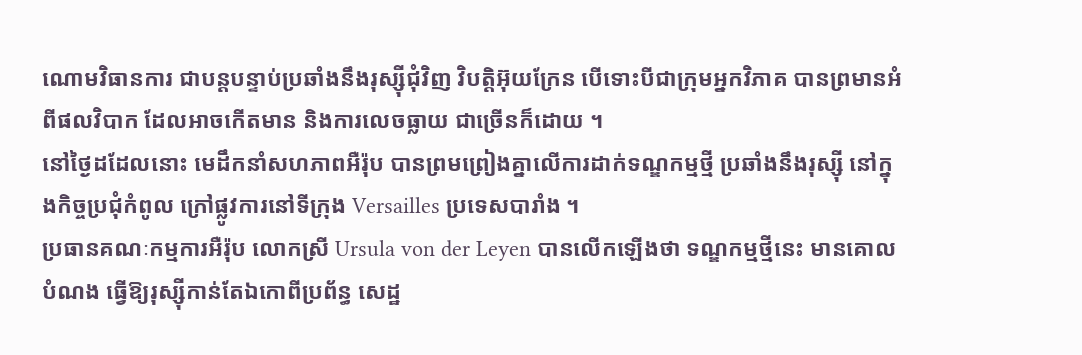ណោមវិធានការ ជាបន្តបន្ទាប់ប្រឆាំងនឹងរុស្ស៊ីជុំវិញ វិបត្តិអ៊ុយក្រែន បើទោះបីជាក្រុមអ្នកវិភាគ បានព្រមានអំពីផលវិបាក ដែលអាចកើតមាន និងការលេចធ្លាយ ជាច្រើនក៏ដោយ ។
នៅថ្ងៃដដែលនោះ មេដឹកនាំសហភាពអឺរ៉ុប បានព្រមព្រៀងគ្នាលើការដាក់ទណ្ឌកម្មថ្មី ប្រឆាំងនឹងរុស្ស៊ី នៅក្នុងកិច្ចប្រជុំកំពូល ក្រៅផ្លូវការនៅទីក្រុង Versailles ប្រទេសបារាំង ។
ប្រធានគណៈកម្មការអឺរ៉ុប លោកស្រី Ursula von der Leyen បានលើកឡើងថា ទណ្ឌកម្មថ្មីនេះ មានគោលបំណង ធ្វើឱ្យរុស្ស៊ីកាន់តែឯកោពីប្រព័ន្ធ សេដ្ឋ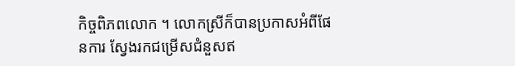កិច្ចពិភពលោក ។ លោកស្រីក៏បានប្រកាសអំពីផែនការ ស្វែងរកជម្រើសជំនួសឥ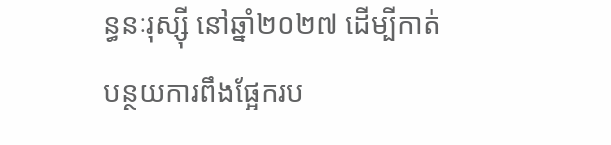ន្ធនៈរុស្ស៊ី នៅឆ្នាំ២០២៧ ដើម្បីកាត់បន្ថយការពឹងផ្អែករប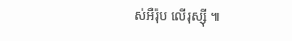ស់អឺរ៉ុប លើរុស្ស៊ី ៕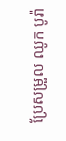ប្រែសម្រួល ឈូក បូរ៉ា